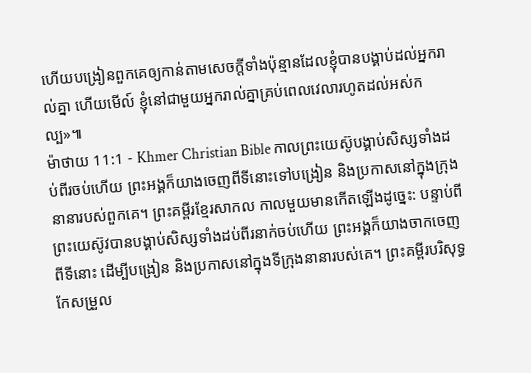ហើយបង្រៀនពួកគេឲ្យកាន់តាមសេចក្ដីទាំងប៉ុន្មានដែលខ្ញុំបានបង្គាប់ដល់អ្នករាល់គ្នា ហើយមើល៍ ខ្ញុំនៅជាមួយអ្នករាល់គ្នាគ្រប់ពេលវេលារហូតដល់អស់កល្ប»៕
ម៉ាថាយ 11:1 - Khmer Christian Bible កាលព្រះយេស៊ូបង្គាប់សិស្សទាំងដប់ពីរចប់ហើយ ព្រះអង្គក៏យាងចេញពីទីនោះទៅបង្រៀន និងប្រកាសនៅក្នុងក្រុងនានារបស់ពួកគេ។ ព្រះគម្ពីរខ្មែរសាកល កាលមួយមានកើតឡើងដូច្នេះ: បន្ទាប់ពីព្រះយេស៊ូវបានបង្គាប់សិស្សទាំងដប់ពីរនាក់ចប់ហើយ ព្រះអង្គក៏យាងចាកចេញពីទីនោះ ដើម្បីបង្រៀន និងប្រកាសនៅក្នុងទីក្រុងនានារបស់គេ។ ព្រះគម្ពីរបរិសុទ្ធកែសម្រួល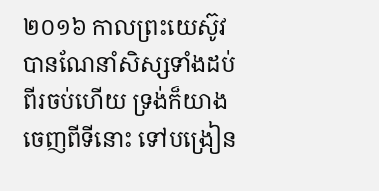២០១៦ កាលព្រះយេស៊ូវបានណែនាំសិស្សទាំងដប់ពីរចប់ហើយ ទ្រង់ក៏យាងចេញពីទីនោះ ទៅបង្រៀន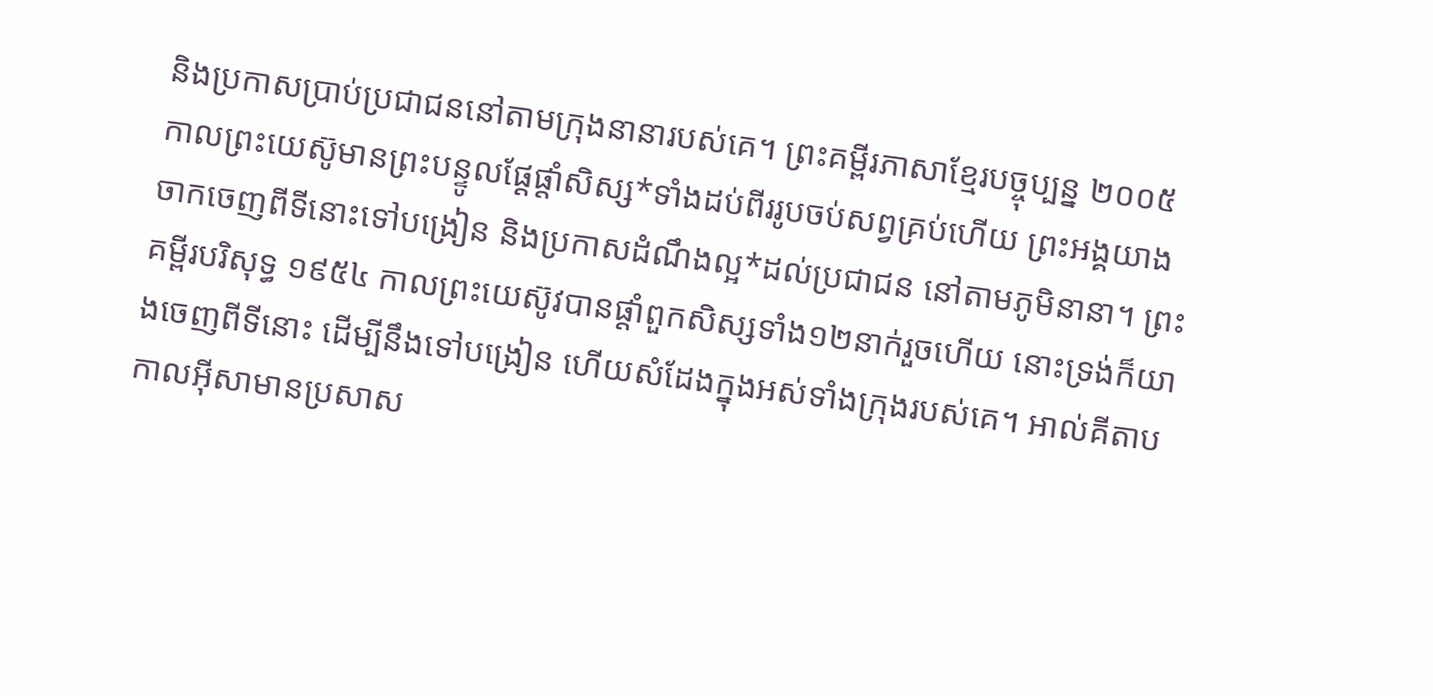និងប្រកាសប្រាប់ប្រជាជននៅតាមក្រុងនានារបស់គេ។ ព្រះគម្ពីរភាសាខ្មែរបច្ចុប្បន្ន ២០០៥ កាលព្រះយេស៊ូមានព្រះបន្ទូលផ្ដែផ្ដាំសិស្ស*ទាំងដប់ពីររូបចប់សព្វគ្រប់ហើយ ព្រះអង្គយាងចាកចេញពីទីនោះទៅបង្រៀន និងប្រកាសដំណឹងល្អ*ដល់ប្រជាជន នៅតាមភូមិនានា។ ព្រះគម្ពីរបរិសុទ្ធ ១៩៥៤ កាលព្រះយេស៊ូវបានផ្តាំពួកសិស្សទាំង១២នាក់រួចហើយ នោះទ្រង់ក៏យាងចេញពីទីនោះ ដើម្បីនឹងទៅបង្រៀន ហើយសំដែងក្នុងអស់ទាំងក្រុងរបស់គេ។ អាល់គីតាប កាលអ៊ីសាមានប្រសាស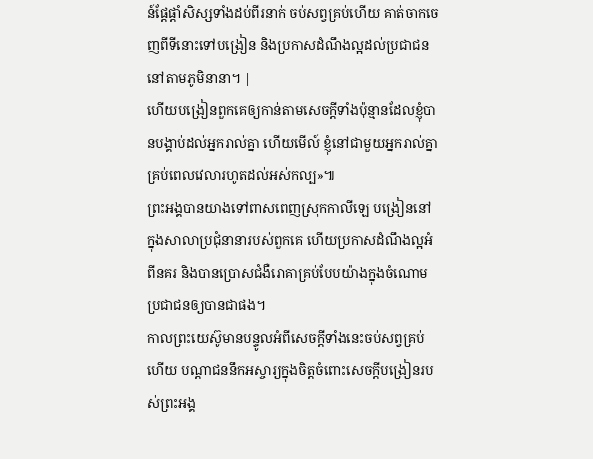ន៍ផ្ដែផ្ដាំសិស្សទាំងដប់ពីរនាក់ ចប់សព្វគ្រប់ហើយ គាត់ចាកចេញពីទីនោះទៅបង្រៀន និងប្រកាសដំណឹងល្អដល់ប្រជាជននៅតាមភូមិនានា។ |
ហើយបង្រៀនពួកគេឲ្យកាន់តាមសេចក្ដីទាំងប៉ុន្មានដែលខ្ញុំបានបង្គាប់ដល់អ្នករាល់គ្នា ហើយមើល៍ ខ្ញុំនៅជាមួយអ្នករាល់គ្នាគ្រប់ពេលវេលារហូតដល់អស់កល្ប»៕
ព្រះអង្គបានយាងទៅពាសពេញស្រុកកាលីឡេ បង្រៀននៅក្នុងសាលាប្រជុំនានារបស់ពួកគេ ហើយប្រកាសដំណឹងល្អអំពីនគរ និងបានប្រោសជំងឺរោគាគ្រប់បែបយ៉ាងក្នុងចំណោមប្រជាជនឲ្យបានជាផង។
កាលព្រះយេស៊ូមានបន្ទូលអំពីសេចក្ដីទាំងនេះចប់សព្វគ្រប់ហើយ បណ្ដាជននឹកអស្ចារ្យក្នុងចិត្ដចំពោះសេចក្ដីបង្រៀនរបស់ព្រះអង្គ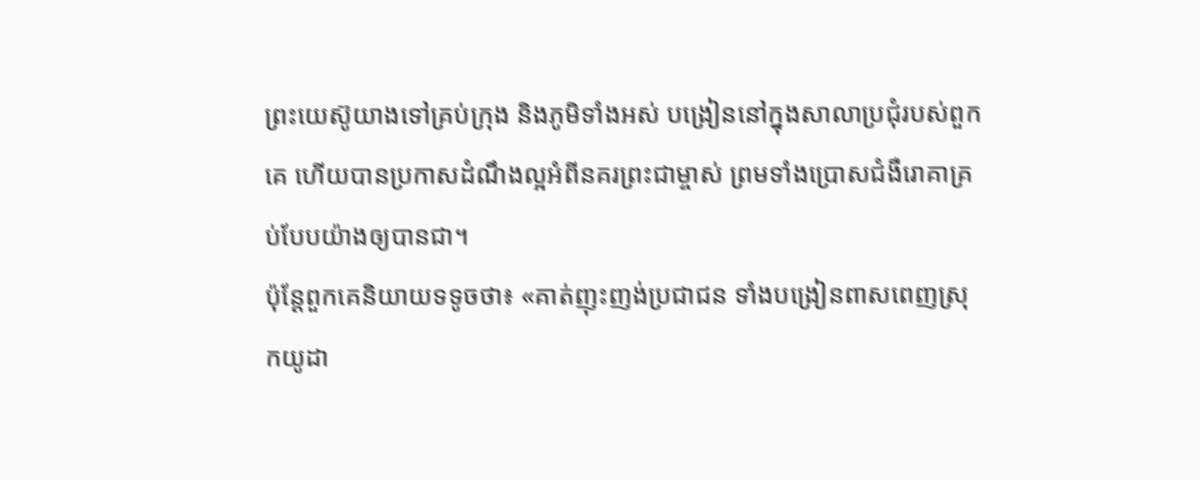ព្រះយេស៊ូយាងទៅគ្រប់ក្រុង និងភូមិទាំងអស់ បង្រៀននៅក្នុងសាលាប្រជុំរបស់ពួកគេ ហើយបានប្រកាសដំណឹងល្អអំពីនគរព្រះជាម្ចាស់ ព្រមទាំងប្រោសជំងឺរោគាគ្រប់បែបយ៉ាងឲ្យបានជា។
ប៉ុន្ដែពួកគេនិយាយទទូចថា៖ «គាត់ញុះញង់ប្រជាជន ទាំងបង្រៀនពាសពេញស្រុកយូដា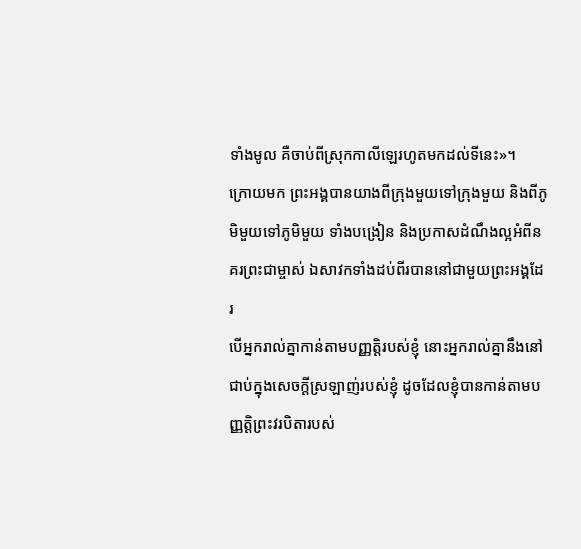ទាំងមូល គឺចាប់ពីស្រុកកាលីឡេរហូតមកដល់ទីនេះ»។
ក្រោយមក ព្រះអង្គបានយាងពីក្រុងមួយទៅក្រុងមួយ និងពីភូមិមួយទៅភូមិមួយ ទាំងបង្រៀន និងប្រកាសដំណឹងល្អអំពីនគរព្រះជាម្ចាស់ ឯសាវកទាំងដប់ពីរបាននៅជាមួយព្រះអង្គដែរ
បើអ្នករាល់គ្នាកាន់តាមបញ្ញត្តិរបស់ខ្ញុំ នោះអ្នករាល់គ្នានឹងនៅជាប់ក្នុងសេចក្ដីស្រឡាញ់របស់ខ្ញុំ ដូចដែលខ្ញុំបានកាន់តាមបញ្ញត្តិព្រះវរបិតារបស់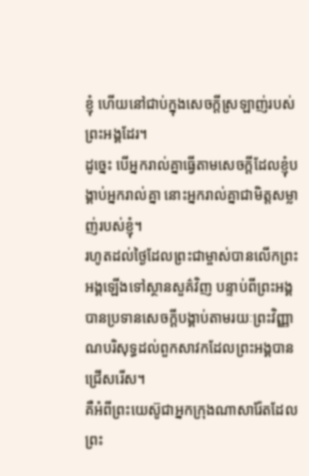ខ្ញុំ ហើយនៅជាប់ក្នុងសេចក្ដីស្រឡាញ់របស់ព្រះអង្គដែរ។
ដូច្នេះ បើអ្នករាល់គ្នាធ្វើតាមសេចក្ដីដែលខ្ញុំបង្គាប់អ្នករាល់គ្នា នោះអ្នករាល់គ្នាជាមិត្ដសម្លាញ់របស់ខ្ញុំ។
រហូតដល់ថ្ងៃដែលព្រះជាម្ចាស់បានលើកព្រះអង្គឡើងទៅស្ថានសួគ៌វិញ បន្ទាប់ពីព្រះអង្គបានប្រទានសេចក្ដីបង្គាប់តាមរយៈព្រះវិញ្ញាណបរិសុទ្ធដល់ពួកសាវកដែលព្រះអង្គបានជ្រើសរើស។
គឺអំពីព្រះយេស៊ូជាអ្នកក្រុងណាសារ៉ែតដែលព្រះ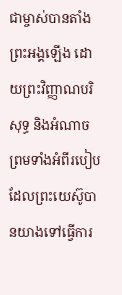ជាម្ចាស់បានតាំងព្រះអង្គឡើង ដោយព្រះវិញ្ញាណបរិសុទ្ធ និងអំណាច ព្រមទាំងអំពីរបៀបដែលព្រះយេស៊ូបានយាងទៅធ្វើការ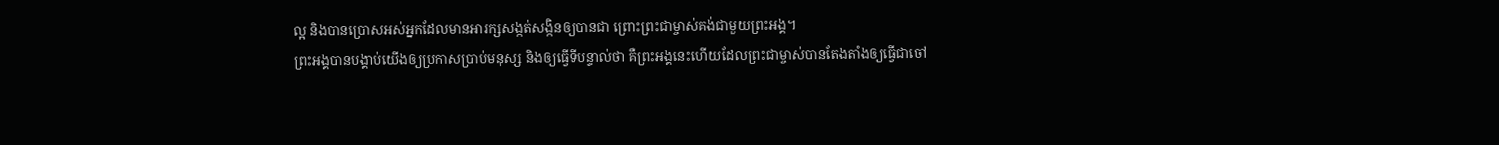ល្អ និងបានប្រោសអស់អ្នកដែលមានអារក្សសង្កត់សង្កិនឲ្យបានជា ព្រោះព្រះជាម្ចាស់គង់ជាមួយព្រះអង្គ។
ព្រះអង្គបានបង្គាប់យើងឲ្យប្រកាសប្រាប់មនុស្ស និងឲ្យធ្វើទីបន្ទាល់ថា គឺព្រះអង្គនេះហើយដែលព្រះជាម្ចាស់បានតែងតាំងឲ្យធ្វើជាចៅ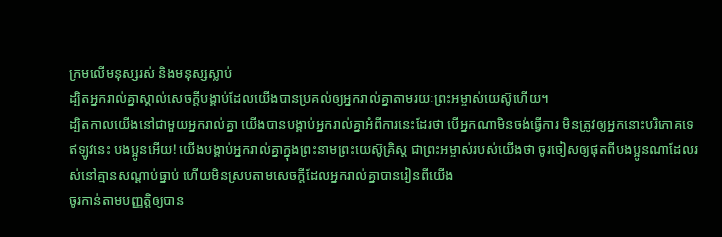ក្រមលើមនុស្សរស់ និងមនុស្សស្លាប់
ដ្បិតអ្នករាល់គ្នាស្គាល់សេចក្ដីបង្គាប់ដែលយើងបានប្រគល់ឲ្យអ្នករាល់គ្នាតាមរយៈព្រះអម្ចាស់យេស៊ូហើយ។
ដ្បិតកាលយើងនៅជាមួយអ្នករាល់គ្នា យើងបានបង្គាប់អ្នករាល់គ្នាអំពីការនេះដែរថា បើអ្នកណាមិនចង់ធ្វើការ មិនត្រូវឲ្យអ្នកនោះបរិភោគទេ
ឥឡូវនេះ បងប្អូនអើយ! យើងបង្គាប់អ្នករាល់គ្នាក្នុងព្រះនាមព្រះយេស៊ូគ្រិស្ដ ជាព្រះអម្ចាស់របស់យើងថា ចូរចៀសឲ្យផុតពីបងប្អូនណាដែលរស់នៅគ្មានសណ្ដាប់ធ្នាប់ ហើយមិនស្របតាមសេចក្ដីដែលអ្នករាល់គ្នាបានរៀនពីយើង
ចូរកាន់តាមបញ្ញត្ដិឲ្យបាន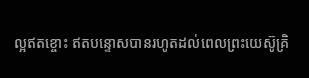ល្អឥតខ្ចោះ ឥតបន្ទោសបានរហូតដល់ពេលព្រះយេស៊ូគ្រិ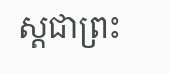ស្ដជាព្រះ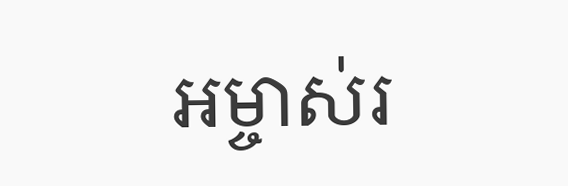អម្ចាស់រ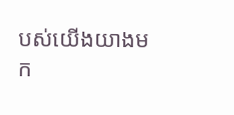បស់យើងយាងមក